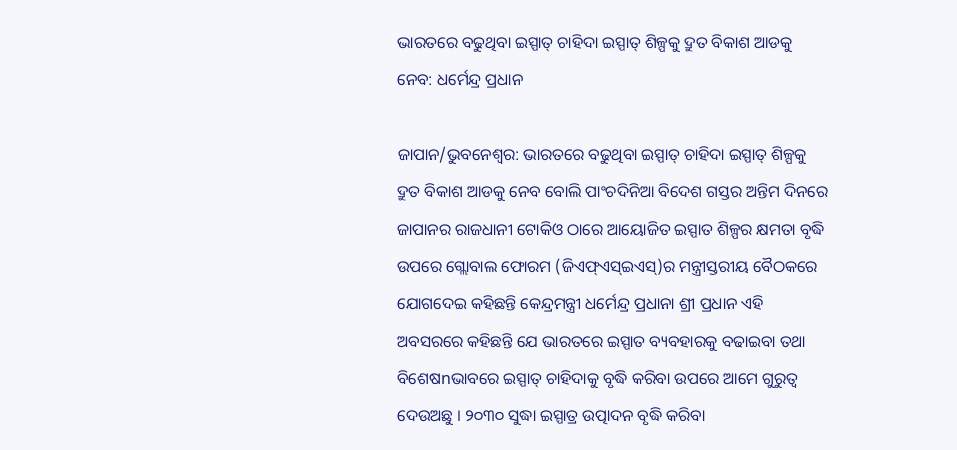ଭାରତରେ ବଢୁଥିବା ଇସ୍ପାତ୍ ଚାହିଦା ଇସ୍ପାତ୍ ଶିଳ୍ପକୁ ଦ୍ରୁତ ବିକାଶ ଆଡକୁ ନେବ: ଧର୍ମେନ୍ଦ୍ର ପ୍ରଧାନ

ଜାପାନ/ଭୁବନେଶ୍ୱର: ଭାରତରେ ବଢୁଥିବା ଇସ୍ପାତ୍ ଚାହିଦା ଇସ୍ପାତ୍ ଶିଳ୍ପକୁ ଦ୍ରୁତ ବିକାଶ ଆଡକୁ ନେବ ବୋଲି ପାଂଚଦିନିଆ ବିଦେଶ ଗସ୍ତର ଅନ୍ତିମ ଦିନରେ ଜାପାନର ରାଜଧାନୀ ଟୋକିଓ ଠାରେ ଆୟୋଜିତ ଇସ୍ପାତ ଶିଳ୍ପର କ୍ଷମତା ବୃଦ୍ଧି ଉପରେ ଗ୍ଲୋବାଲ ଫୋରମ (ଜିଏଫ୍ଏସ୍ଇଏସ୍)ର ମନ୍ତ୍ରୀସ୍ତରୀୟ ବୈଠକରେ ଯୋଗଦେଇ କହିଛନ୍ତି କେନ୍ଦ୍ରମନ୍ତ୍ରୀ ଧର୍ମେନ୍ଦ୍ର ପ୍ରଧାନା ଶ୍ରୀ ପ୍ରଧାନ ଏହି ଅବସରରେ କହିଛନ୍ତି ଯେ ଭାରତରେ ଇସ୍ପାତ ବ୍ୟବହାରକୁ ବଢାଇବା ତଥା ବିଶେଷnଭାବରେ ଇସ୍ପାତ୍ ଚାହିଦାକୁ ବୃଦ୍ଧି କରିବା ଉପରେ ଆମେ ଗୁରୁତ୍ୱ ଦେଉଅଛୁ । ୨୦୩୦ ସୁଦ୍ଧା ଇସ୍ପାତ୍ର ଉତ୍ପାଦନ ବୃଦ୍ଧି କରିବା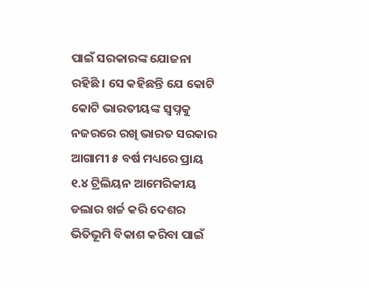ପାଇଁ ସରକାରଙ୍କ ଯୋଜନା ରହିଛି । ସେ କହିଛନ୍ତି ଯେ କୋଟି କୋଟି ଭାରତୀୟଙ୍କ ସ୍ୱପ୍ନକୁ ନଜରରେ ରଖି ଭାରତ ସରକାର ଆଗାମୀ ୫ ବର୍ଷ ମଧ୍ୟରେ ପ୍ରାୟ ୧.୪ ଟ୍ରିଲିୟନ ଆମେରିକୀୟ ଡଲାର ଖର୍ଚ୍ଚ କରି ଦେଶର ଭିତିଭୂମି ବିକାଶ କରିବା ପାଇଁ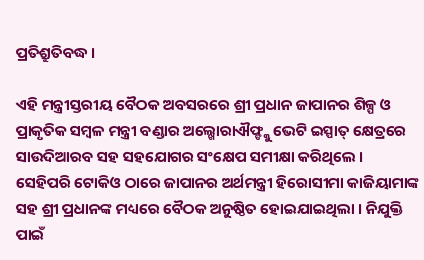ପ୍ରତିଶ୍ରୁତିବଦ୍ଧ ।

ଏହି ମନ୍ତ୍ରୀସ୍ତରୀୟ ବୈଠକ ଅବସରରେ ଶ୍ରୀ ପ୍ରଧାନ ଜାପାନର ଶିଳ୍ପ ଓ ପ୍ରାକୃତିକ ସମ୍ବଳ ମନ୍ତ୍ରୀ ବଣ୍ଡାର ଅଲ୍ଖୋରାଐଫ୍ଙ୍କୁ ଭେଟି ଇସ୍ପାତ୍ କ୍ଷେତ୍ରରେ ସାଉଦିଆରବ ସହ ସହଯୋଗର ସଂକ୍ଷେପ ସମୀକ୍ଷା କରିଥିଲେ । ସେହିପରି ଟୋକିଓ ଠାରେ ଜାପାନର ଅର୍ଥମନ୍ତ୍ରୀ ହିରୋସୀମା କାଜିୟାମାଙ୍କ ସହ ଶ୍ରୀ ପ୍ରଧାନଙ୍କ ମଧ୍ୟରେ ବୈଠକ ଅନୁଷ୍ଠିତ ହୋଇଯାଇଥିଲା । ନିଯୁକ୍ତି ପାଇଁ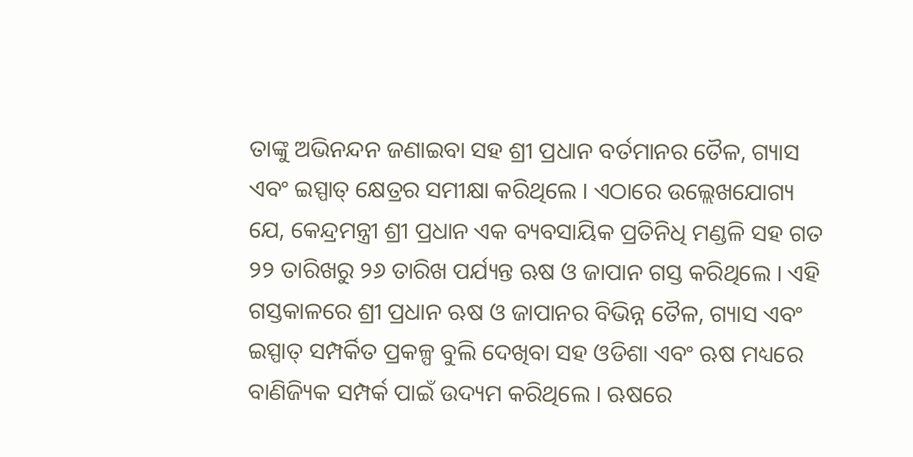ତାଙ୍କୁ ଅଭିନନ୍ଦନ ଜଣାଇବା ସହ ଶ୍ରୀ ପ୍ରଧାନ ବର୍ତମାନର ତୈଳ, ଗ୍ୟାସ ଏବଂ ଇସ୍ପାତ୍ କ୍ଷେତ୍ରର ସମୀକ୍ଷା କରିଥିଲେ । ଏଠାରେ ଉଲ୍ଲେଖଯୋଗ୍ୟ ଯେ, କେନ୍ଦ୍ରମନ୍ତ୍ରୀ ଶ୍ରୀ ପ୍ରଧାନ ଏକ ବ୍ୟବସାୟିକ ପ୍ରତିନିଧି ମଣ୍ଡଳି ସହ ଗତ ୨୨ ତାରିଖରୁ ୨୬ ତାରିଖ ପର୍ଯ୍ୟନ୍ତ ଋଷ ଓ ଜାପାନ ଗସ୍ତ କରିଥିଲେ । ଏହି ଗସ୍ତକାଳରେ ଶ୍ରୀ ପ୍ରଧାନ ଋଷ ଓ ଜାପାନର ବିଭିନ୍ନ ତୈଳ, ଗ୍ୟାସ ଏବଂ ଇସ୍ପାତ୍ ସମ୍ପର୍କିତ ପ୍ରକଳ୍ପ ବୁଲି ଦେଖିବା ସହ ଓଡିଶା ଏବଂ ଋଷ ମଧ୍ୟରେ ବାଣିଜ୍ୟିକ ସମ୍ପର୍କ ପାଇଁ ଉଦ୍ୟମ କରିଥିଲେ । ଋଷରେ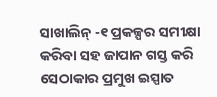ସାଖାଲିନ୍ -୧ ପ୍ରକଳ୍ପର ସମୀକ୍ଷା କରିବା ସହ ଜାପାନ ଗସ୍ତ କରି ସେଠାକାର ପ୍ରମୁଖ ଇସ୍ପାତ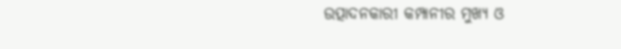ଉତ୍ପାଦନକାରୀ କମ୍ପାନୀର ମୁଖ୍ୟ ଓ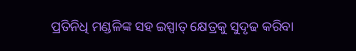ପ୍ରତିନିଧି ମଣ୍ଡଳିଙ୍କ ସହ ଇସ୍ପାତ୍ କ୍ଷେତ୍ରକୁ ସୁଦୃଢ କରିବା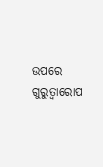ଉପରେ ଗୁରୁତ୍ୱାରୋପ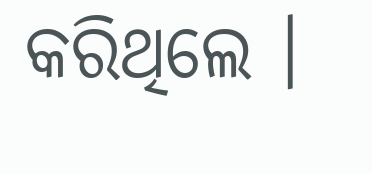କରିଥିଲେ ।